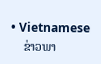• Vietnamese
    ຂ່າວພາ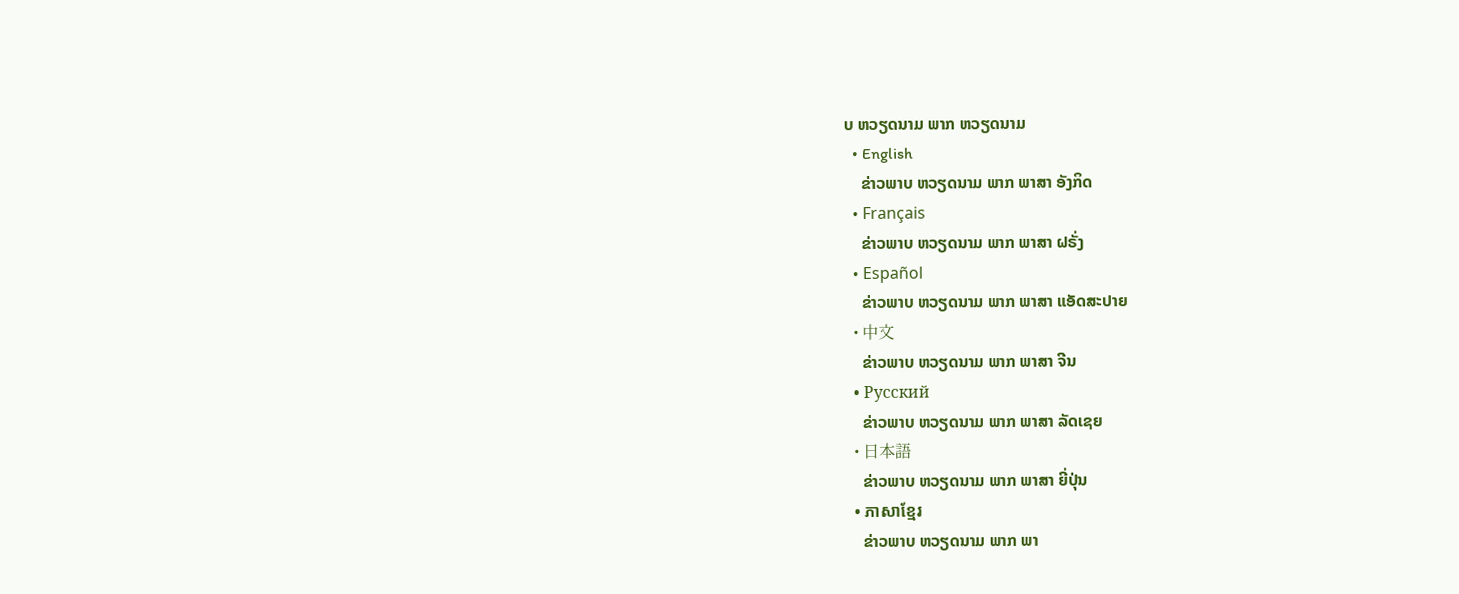ບ ຫວຽດນາມ ພາກ ຫວຽດນາມ
  • English
    ຂ່າວພາບ ຫວຽດນາມ ພາກ ພາສາ ອັງກິດ
  • Français
    ຂ່າວພາບ ຫວຽດນາມ ພາກ ພາສາ ຝຣັ່ງ
  • Español
    ຂ່າວພາບ ຫວຽດນາມ ພາກ ພາສາ ແອັດສະປາຍ
  • 中文
    ຂ່າວພາບ ຫວຽດນາມ ພາກ ພາສາ ຈີນ
  • Русский
    ຂ່າວພາບ ຫວຽດນາມ ພາກ ພາສາ ລັດເຊຍ
  • 日本語
    ຂ່າວພາບ ຫວຽດນາມ ພາກ ພາສາ ຍີ່ປຸ່ນ
  • ភាសាខ្មែរ
    ຂ່າວພາບ ຫວຽດນາມ ພາກ ພາ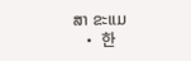ສາ ຂະແມ
  • 한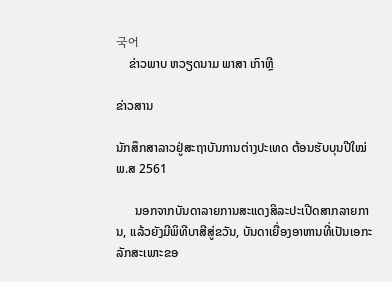국어
    ຂ່າວພາບ ຫວຽດນາມ ພາສາ ເກົາຫຼີ

ຂ່າວສານ

ນັກສຶກສາລາວຢູ່ສະຖາບັນການຕ່າງປະເທດ ຕ້ອນຮັບບຸນປີໃໝ່ ພ.ສ 2561

      ນອກຈາກບັນດາລາຍການສະແດງສິລະປະເປີດສາກລາຍການ, ແລ້ວຍັງມີພິທີບາສີສູ່ຂວັນ, ບັນດາເຍື່ອງອາຫານທີ່ເປັນເອກະລັກສະເພາະຂອ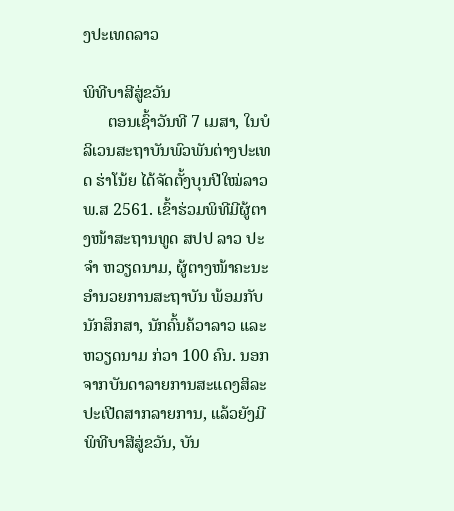ງປະເທດລາວ

ພິທີບາສີສູ່ຂວັນ
      ຕອນເຊົ້າວັນທີ 7 ເມສາ, ໃນບໍລິເວນສະຖາບັນພົວພັນຕ່າງປະເທດ ຮ່າໂນ້ຍ ໄດ້ຈັດຕັ້ງບຸນປີໃໝ່ລາວ ພ.ສ 2561. ເຂົ້າຮ່ວມພິທີມີຜູ້ຕາງໜ້າສະຖານທູດ ສປປ ລາວ ປະຈຳ ຫວຽດນາມ, ຜູ້ຕາງໜ້າຄະນະອຳນວຍການສະຖາບັນ ພ້ອມກັບນັກສຶກສາ, ນັກຄົ້ນຄ້ວາລາວ ແລະ ຫວຽດນາມ ກ່ວາ 100 ຄົນ. ນອກຈາກບັນດາລາຍການສະແດງສິລະປະເປີດສາກລາຍການ, ແລ້ວຍັງມີພິທີບາສີສູ່ຂວັນ, ບັນ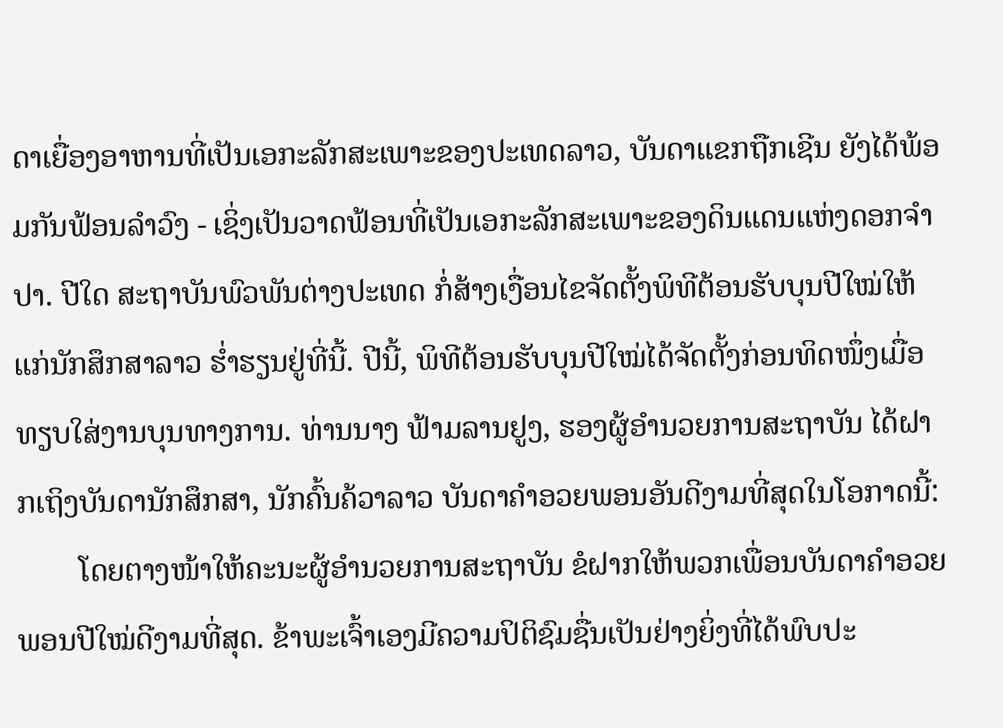ດາເຍື່ອງອາຫານທີ່ເປັນເອກະລັກສະເພາະຂອງປະເທດລາວ, ບັນດາແຂກຖືກເຊີນ ຍັງໄດ້ພ້ອມກັນຟ້ອນລຳວົງ - ເຊິ່ງເປັນວາດຟ້ອນທີ່ເປັນເອກະລັກສະເພາະຂອງດິນແດນແຫ່ງດອກຈຳປາ. ປີໃດ ສະຖາບັນພົວພັນຕ່າງປະເທດ ກໍ່ສ້າງເງື່ອນໄຂຈັດຕັ້ງພິທີຕ້ອນຮັບບຸນປີໃໝ່ໃຫ້ແກ່ນັກສຶກສາລາວ ຮ່ຳຮຽນຢູ່ທີ່ນີ້. ປີນີ້, ພິທີຕ້ອນຮັບບຸນປີໃໝ່ໄດ້ຈັດຕັ້ງກ່ອນທິດໜຶ່ງເມື່ອທຽບໃສ່ງານບຸນທາງການ. ທ່ານນາງ ຟ້າມລານຢູງ, ຮອງຜູ້ອຳນວຍການສະຖາບັນ ໄດ້ຝາກເຖິງບັນດານັກສຶກສາ, ນັກຄົ້ນຄ້ວາລາວ ບັນດາຄຳອວຍພອນອັນດີງາມທີ່ສຸດໃນໂອກາດນີ້:
        ໂດຍຕາງໜ້າໃຫ້ຄະນະຜູ້ອຳນວຍການສະຖາບັນ ຂໍຝາກໃຫ້ພວກເພື່ອນບັນດາຄຳອວຍພອນປີໃໝ່ດີງາມທີ່ສຸດ. ຂ້າພະເຈົ້າເອງມີຄວາມປິຕິຊົມຊື່ນເປັນຢ່າງຍິ່ງທີ່ໄດ້ພົບປະ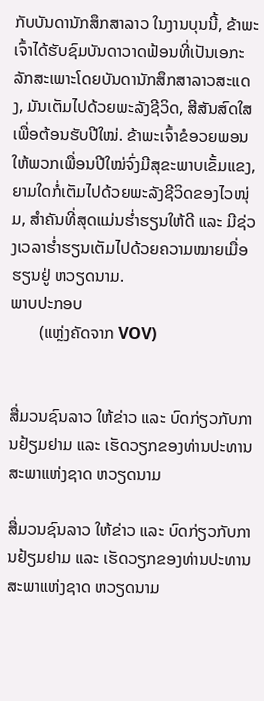ກັບບັນດານັກສຶກສາລາວ ໃນງານບຸນນີ້, ຂ້າພະເຈົ້າໄດ້ຮັບຊົມບັນດາວາດຟ້ອນທີ່ເປັນເອກະລັກສະເພາະໂດຍບັນດານັກສຶກສາລາວສະແດງ, ມັນເຕັມໄປດ້ວຍພະລັງຊີວິດ, ສີສັນສົດໃສເພື່ອຕ້ອນຮັບປີໃໝ່. ຂ້າພະເຈົ້າຂໍອວຍພອນໃຫ້ພວກເພື່ອນປີໃໝ່ຈົ່ງມີສຸຂະພາບເຂັ້ມແຂງ, ຍາມໃດກໍ່ເຕັມໄປດ້ວຍພະລັງຊີວິດຂອງໄວໜຸ່ມ, ສຳຄັນທີ່ສຸດແມ່ນຮ່ຳຮຽນໃຫ້ດີ ແລະ ມີຊ່ວງເວລາຮ່ຳຮຽນເຕັມໄປດ້ວຍຄວາມໝາຍເມື່ອຮຽນຢູ່ ຫວຽດນາມ.
ພາບປະກອບ
       (ແຫຼ່ງຄັດຈາກ VOV)


ສື່ມວນຊົນລາວ ໃຫ້ຂ່າວ ແລະ ບົດກ່ຽວກັບການຢ້ຽມຢາມ ແລະ ເຮັດວຽກຂອງທ່ານປະທານສະພາແຫ່ງຊາດ ຫວຽດນາມ

ສື່ມວນຊົນລາວ ໃຫ້ຂ່າວ ແລະ ບົດກ່ຽວກັບການຢ້ຽມຢາມ ແລະ ເຮັດວຽກຂອງທ່ານປະທານສະພາແຫ່ງຊາດ ຫວຽດນາມ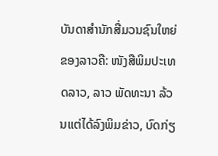ບັນດາສຳນັກສື່ມວນຊົນໃຫຍ່ຂອງລາວຄື: ໜັງສືພິມປະເທດລາວ, ລາວ ພັດທະນາ ລ້ວນແຕ່ໄດ້ລົງພິມຂ່າວ, ບົດກ່ຽ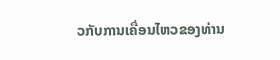ວກັບການເຄື່ອນໄຫວຂອງທ່ານ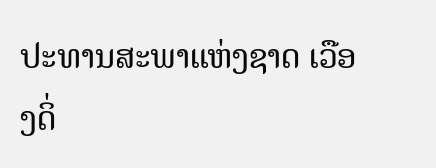ປະທານສະພາແຫ່ງຊາດ ເວືອງດິ່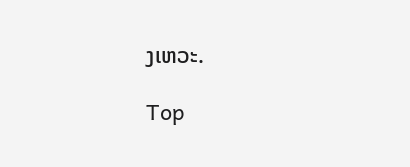ງເຫວະ.

Top